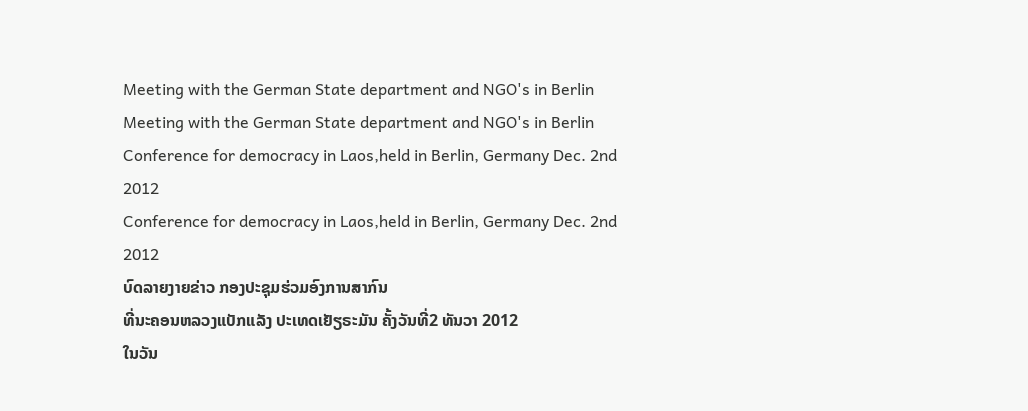Meeting with the German State department and NGO's in Berlin
Meeting with the German State department and NGO's in Berlin
Conference for democracy in Laos,held in Berlin, Germany Dec. 2nd 2012
Conference for democracy in Laos,held in Berlin, Germany Dec. 2nd 2012
ບົດລາຍງາຍຂ່າວ ກອງປະຊຸມຮ່ວມອົງການສາກົນ
ທີ່ນະຄອນຫລວງແບັກແລັງ ປະເທດເຢັຽຣະມັນ ຄັ້ງວັນທີ່2 ທັນວາ 2012
ໃນວັນ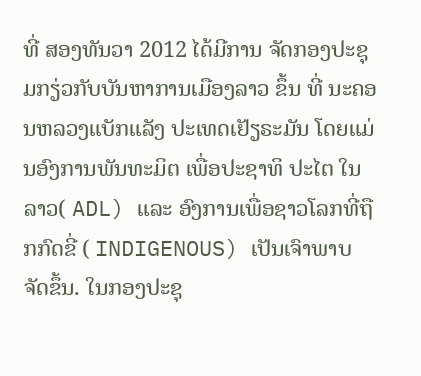ທີ່ ສອງທັນວາ 2012 ໄດ້ມີການ ຈັດກອງປະຊຸມກຽ່ວກັບບັນຫາການເມືອງລາວ ຂຶ້ນ ທີ່ ນະຄອນຫລວງແບັກແລັງ ປະເທດເຢັຽຣະມັນ ໂດຍແມ່ນອົງການພັນທະມິຕ ເພື່ອປະຊາທິ ປະໄຕ ໃນລາວ( ADL) ແລະ ອົງການເພື່ອຊາວໂລກທີ່ຖືກກົດຂີ່ ( INDIGENOUS) ເປັນເຈົາພາບ ຈັດຂຶ້ນ. ໃນກອງປະຊຸ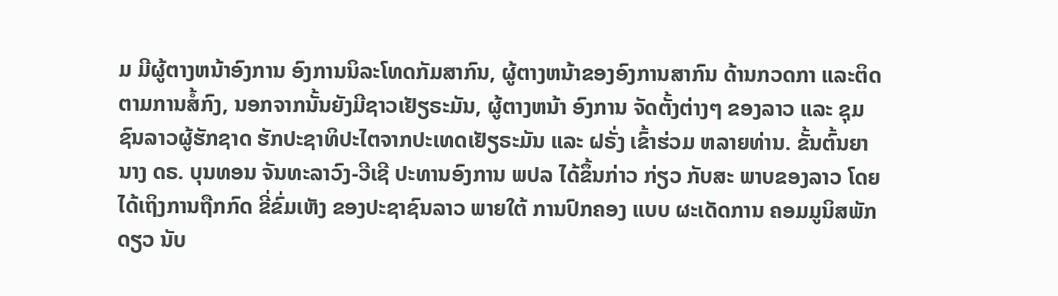ມ ມີຜູ້ຕາງຫນ້າອົງການ ອົງການນິລະໂທດກັມສາກົນ, ຜູ້ຕາງຫນ້າຂອງອົງການສາກົນ ດ້ານກວດກາ ແລະຕິດຕາມການສໍ້ກົງ, ນອກຈາກນັ້ນຍັງມີຊາວເຢັຽຣະມັນ, ຜູ້ຕາງຫນ້າ ອົງການ ຈັດຕັ້ງຕ່າງໆ ຂອງລາວ ແລະ ຊຸມຊົນລາວຜູ້ຮັກຊາດ ຮັກປະຊາທິປະໄຕຈາກປະເທດເຢັຽຣະມັນ ແລະ ຝຣັ່ງ ເຂົ້າຮ່ວມ ຫລາຍທ່ານ. ຂັ້ນຕົ້ນຍານາງ ດຣ. ບຸນທອນ ຈັນທະລາວົງ-ວີເຊີ ປະທານອົງການ ພປລ ໄດ້ຂຶ້ນກ່າວ ກ່ຽວ ກັບສະ ພາບຂອງລາວ ໂດຍໄດ້ເຖິງການຖືກກົດ ຂີ່ຂົ່ມເຫັງ ຂອງປະຊາຊົນລາວ ພາຍໃຕ້ ການປົກຄອງ ແບບ ຜະເດັດການ ຄອມມູນິສພັກດຽວ ນັບ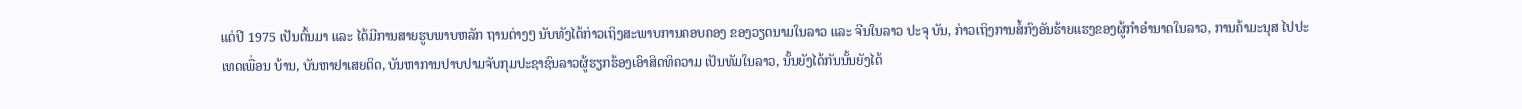ແຕ່ປີ 1975 ເປັນຕົ້ນມາ ແລະ ໄດ້ມີການສາຍຮູບພາບຫລັກ ຖານຕ່າງໆ ນັບທັງໄດ້ກ່າວເຖິງສະພາບການຄອບຄອງ ຂອງວຽດນາມໃນລາວ ແລະ ຈີນໃນລາວ ປະຈຸ ບັນ, ກ່າວເຖິງການສໍ້ກົງອັນຮ້າຍແຮງຂອງຜູ້ກຳອຳນາດໃນລາວ, ການຄ້າມະນຸສ ໄປປະເທດເພື່ອນ ບ້ານ, ບັນຫາຢາເສຍຕິດ, ບັນຫາການປາບປາມຈັບກຸມປະຊາຊົນລາວຜູ້ຮຽກຮ້ອງເອົາສິດທິຄວາມ ເປັນທັມໃນລາວ, ນັ້ນຍັງໄດ້ກັນນັ້ນຍັງໄດ້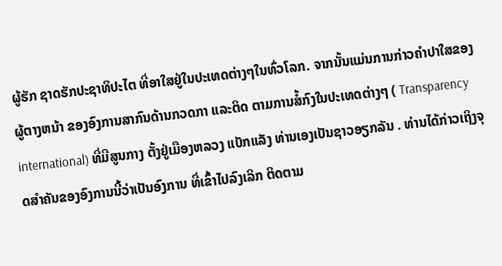ຜູ້ຮັກ ຊາດຮັກປະຊາທິປະໄຕ ທີ່ອາໃສຢູ່ໃນປະເທດຕ່າງໆໃນທົ່ວໂລກ. ຈາກນັ້ນແມ່ນການກ່າວຄຳປາໃສຂອງ ຜູ້ຕາງຫນ້າ ຂອງອົງການສາກົນດ້ານກວດກາ ແລະຕິດ ຕາມການສໍ້ກົງໃນປະເທດຕ່າງໆ ( Transparency international) ທີ່ມີສູນກາງ ຕັ້ງຢູ່ເມືອງຫລວງ ແບັກແລັງ ທ່ານເອງເປັນຊາວອຽກລັນ . ທ່ານໄດ້ກ່າວເຖິງຈຸດສຳຄັນຂອງອົງການນີ້ວ່າເປັນອົງການ ທີ່ເຂົ້າໄປລົງເລິກ ຕິດຕາມ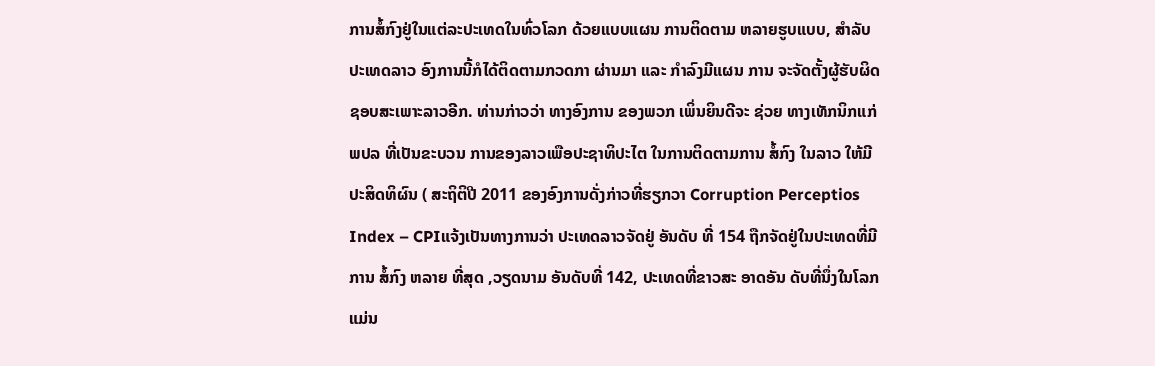ການສໍ້ກົງຢູ່ໃນແຕ່ລະປະເທດໃນທົ່ວໂລກ ດ້ວຍແບບແຜນ ການຕິດຕາມ ຫລາຍຮູບແບບ, ສຳລັບ ປະເທດລາວ ອົງການນີ້ກໍໄດ້ຕິດຕາມກວດກາ ຜ່ານມາ ແລະ ກຳລົງມີແຜນ ການ ຈະຈັດຕັ້ງຜູ້ຮັບຜິດຊອບສະເພາະລາວອີກ. ທ່ານກ່າວວ່າ ທາງອົງການ ຂອງພວກ ເພິ່ນຍິນດີຈະ ຊ່ວຍ ທາງເທັກນິກແກ່ ພປລ ທີ່ເປັນຂະບວນ ການຂອງລາວເພືອປະຊາທິປະໄຕ ໃນການຕິດຕາມການ ສໍ້ກົງ ໃນລາວ ໃຫ້ມີ ປະສິດທິຜົນ ( ສະຖິຕິປີ 2011 ຂອງອົງການດັ່ງກ່າວທີ່ຮຽກວາ Corruption Perceptios Index – CPIແຈ້ງເປັນທາງການວ່າ ປະເທດລາວຈັດຢູ່ ອັນດັບ ທີ່ 154 ຖືກຈັດຢູ່ໃນປະເທດທີ່ມີການ ສໍ້ກົງ ຫລາຍ ທີ່ສຸດ ,ວຽດນາມ ອັນດັບທີ່ 142, ປະເທດທີ່ຂາວສະ ອາດອັນ ດັບທີ່ນຶ່ງໃນໂລກແມ່ນ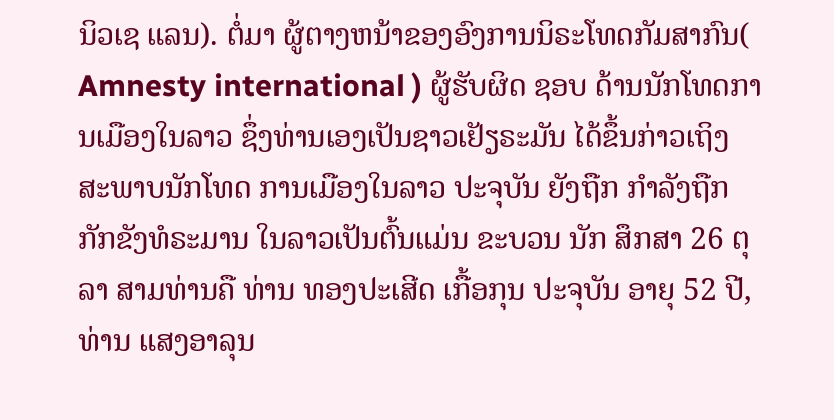ນິວເຊ ແລນ). ຕໍ່ມາ ຜູ້ຕາງຫນ້າຂອງອົງການນິຣະໂທດກັມສາກົນ( Amnesty international ) ຜູ້ຮັບຜິດ ຊອບ ດ້ານນັກໂທດການເມືອງໃນລາວ ຊຶ່ງທ່ານເອງເປັນຊາວເຢັຽຣະມັນ ໄດ້ຂຶ້ນກ່າວເຖິງ ສະພາບນັກໂທດ ການເມືອງໃນລາວ ປະຈຸບັນ ຍັງຖືກ ກຳລັງຖືກກັກຂັງທໍຣະມານ ໃນລາວເປັນຕົ້ນແມ່ນ ຂະບວນ ນັກ ສຶກສາ 26 ຕຸລາ ສາມທ່ານຄື ທ່ານ ທອງປະເສີດ ເກື້ອກຸນ ປະຈຸບັນ ອາຍຸ 52 ປີ, ທ່ານ ແສງອາລຸນ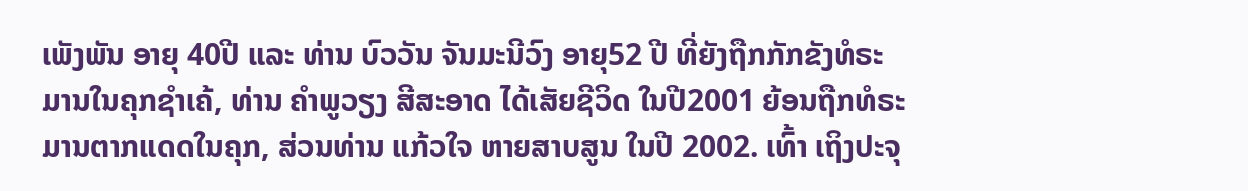ເພັງພັນ ອາຍຸ 40ປີ ແລະ ທ່ານ ບົວວັນ ຈັນມະນີວົງ ອາຍຸ52 ປີ ທີ່ຍັງຖືກກັກຂັງທໍຣະມານໃນຄຸກຊຳເຄ້, ທ່ານ ຄຳພູວຽງ ສີສະອາດ ໄດ້ເສັຍຊີວິດ ໃນປີ2001 ຍ້ອນຖືກທໍຣະມານຕາກແດດໃນຄຸກ, ສ່ວນທ່ານ ແກ້ວໃຈ ຫາຍສາບສູນ ໃນປີ 2002. ເທົ້າ ເຖິງປະຈຸ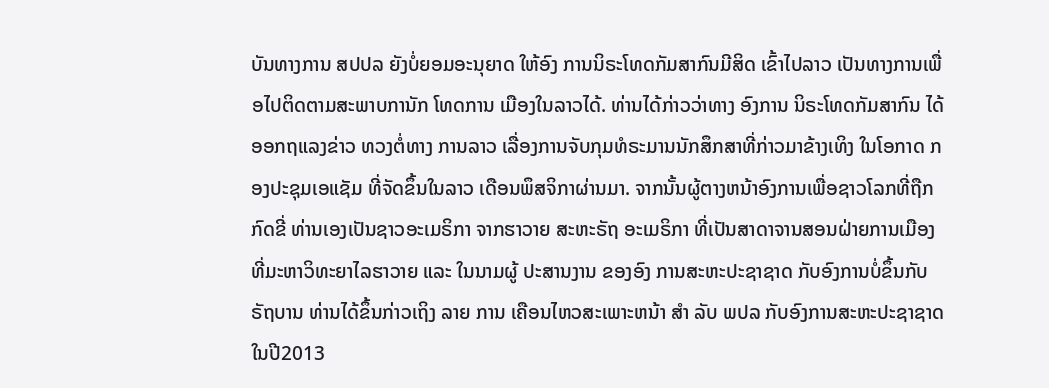ບັນທາງການ ສປປລ ຍັງບໍ່ຍອມອະນຸຍາດ ໃຫ້ອົງ ການນິຣະໂທດກັມສາກົນມີສິດ ເຂົ້າໄປລາວ ເປັນທາງການເພື່ອໄປຕິດຕາມສະພາບການັກ ໂທດການ ເມືອງໃນລາວໄດ້. ທ່ານໄດ້ກ່າວວ່າທາງ ອົງການ ນິຣະໂທດກັມສາກົນ ໄດ້ອອກຖແລງຂ່າວ ທວງຕໍ່ທາງ ການລາວ ເລື່ອງການຈັບກຸມທໍຣະມານນັກສຶກສາທີ່ກ່າວມາຂ້າງເທິງ ໃນໂອກາດ ກອງປະຊຸມເອແຊັມ ທີ່ຈັດຂຶ້ນໃນລາວ ເດືອນພຶສຈິກາຜ່ານມາ. ຈາກນັ້ນຜູ້ຕາງຫນ້າອົງການເພື່ອຊາວໂລກທີ່ຖືກກົດຂີ່ ທ່ານເອງເປັນຊາວອະເມຣິກາ ຈາກຮາວາຍ ສະຫະຣັຖ ອະເມຣິກາ ທີ່ເປັນສາດາຈານສອນຝ່າຍການເມືອງທີ່ມະຫາວິທະຍາໄລຮາວາຍ ແລະ ໃນນາມຜູ້ ປະສານງານ ຂອງອົງ ການສະຫະປະຊາຊາດ ກັບອົງການບໍ່ຂຶ້ນກັບຣັຖບານ ທ່ານໄດ້ຂຶ້ນກ່າວເຖິງ ລາຍ ການ ເຄືອນໄຫວສະເພາະຫນ້າ ສຳ ລັບ ພປລ ກັບອົງການສະຫະປະຊາຊາດ ໃນປີ2013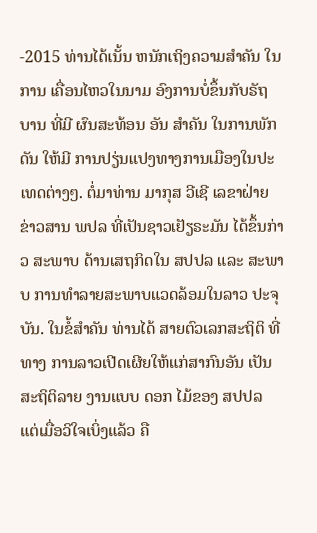-2015 ທ່ານໄດ້ເນັ້ນ ຫນັກເຖິງຄວາມສຳຄັນ ໃນການ ເຄື່ອນໄຫວໃນນາມ ອົງການບໍ່ຂຶ້ນກັບຣັຖບານ ທີ່ມີ ຜົນສະທ້ອນ ອັນ ສຳຄັນ ໃນການພັກດັນ ໃຫ້ມີ ການປຽ່ນແປງທາງການເມືອງໃນປະເທດຕ່າງໆ. ຕໍ່ມາທ່ານ ມາກຸສ ວີເຊີ ເລຂາຝ່າຍຂ່າວສານ ພປລ ທີ່ເປັນຊາວເຢັຽຣະມັນ ໄດ້ຂຶ້ນກ່າວ ສະພາບ ດ້ານເສຖກິດໃນ ສປປລ ແລະ ສະພາບ ການທຳລາຍສະພາບແວດລ້ອມໃນລາວ ປະຈຸບັນ. ໃນຂໍ້ສຳຄັນ ທ່ານໄດ້ ສາຍຕົວເລກສະຖິຕິ ທີ່ທາງ ການລາວເປີດເຜີຍໃຫ້ແກ່ສາກົນອັນ ເປັນສະຖິຕິລາຍ ງານແບບ ດອກ ໄມ້ຂອງ ສປປລ ແຕ່ເມື່ອວິໃຈເບິ່ງແລ້ວ ຄື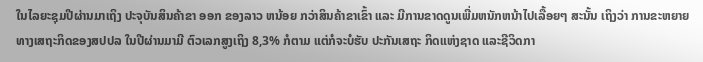ໃນໄລຍະຊຸມປີຜ່ານມາເຖິງ ປະຈຸບັນສິນຄ້າຂາ ອອກ ຂອງລາວ ຫນ້ອຍ ກວ່າສິນຄ້າຂາເຂົ້າ ແລະ ມີການຂາດດູນເພີ່ມຫນັກຫນ້າໄປເລື້ອຍໆ ສະນັ້ນ ເຖິງວ່າ ການຂະຫຍາຍ ທາງເສຖະກິດຂອງສປປລ ໃນປີຜ່ານມາມີ ຕົວເລກສູງເຖິງ 8,3% ກໍຕາມ ແຕ່ກໍຈະບໍຮັບ ປະກັນເສຖະ ກິດແຫ່ງຊາດ ແລະຊີວິດກາ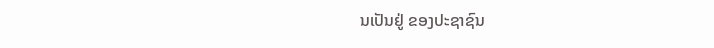ນເປັນຢູ່ ຂອງປະຊາຊົນ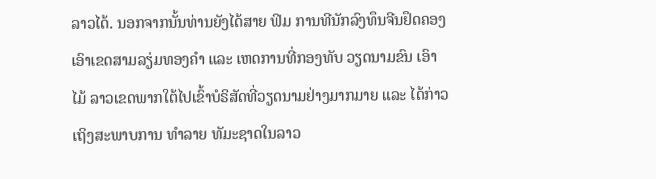ລາວໄດ້. ນອກຈາກນັ້ນທ່ານຍັງໄດ້ສາຍ ຟິມ ການທີນັກລົງທຶນຈີນຢຶດຄອງເອົາເຂດສາມລຽ່ມທອງຄຳ ແລະ ເຫດການທີ່ກອງທັບ ວຽດນາມຂົນ ເອົາໄມ້ ລາວເຂດພາກໃຕ້ໄປເຂົ້າບໍຣິສັດທີ່ວຽດນາມຢ່າງມາກມາຍ ແລະ ໄດ້ກ່າວ ເຖິງສະພາບການ ທຳລາຍ ທັມະຊາດໃນລາວ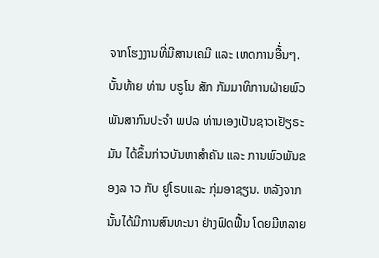ຈາກໂຮງງານທີ່ມີສານເຄມີ ແລະ ເຫດການອື້່ນໆ. ບັ້ນທ້າຍ ທ່ານ ບຣູໂນ ສັກ ກັມມາທິການຝ່າຍພົວພັນສາກົນປະຈຳ ພປລ ທ່ານເອງເປັນຊາວເຢັຽຣະ ມັນ ໄດ້ຂຶ້ນກ່າວບັນຫາສຳຄັນ ແລະ ການພົວພັນຂອງລ າວ ກັບ ຢູໂຣບແລະ ກຸ່ມອາຊຽນ. ຫລັງຈາກນັ້ນໄດ້ມີການສົນທະນາ ຢ່າງຟົດຟື້ນ ໂດຍມີຫລາຍ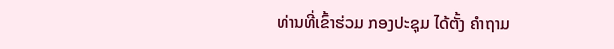ທ່ານທີ່ເຂົ້າຮ່ວມ ກອງປະຊຸມ ໄດ້ຕັ້ງ ຄຳຖາມ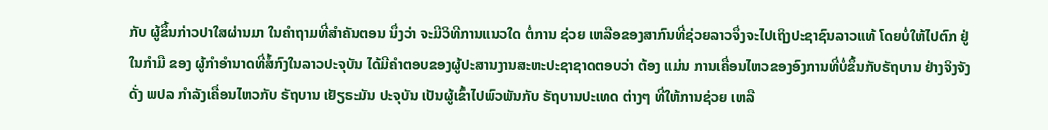ກັບ ຜູ້ຂຶ້ນກ່າວປາໃສຜ່ານມາ ໃນຄຳຖາມທີ່ສຳຄັນຕອນ ນຶ່ງວ່າ ຈະມີວິທີການແນວໃດ ຕໍ່ການ ຊ່ວຍ ເຫລືອຂອງສາກົນທີ່ຊ່ວຍລາວຈຶ່ງຈະໄປເຖິງປະຊາຊົນລາວແທ້ ໂດຍບໍ່ໃຫ້ໄປຕົກ ຢູ່ໃນກຳມື ຂອງ ຜູ້ກຳອຳນາດທີ່ສໍ້ກົງໃນລາວປະຈຸບັນ ໄດ້ມີຄຳຕອບຂອງຜູ້ປະສານງານສະຫະປະຊາຊາດຕອບວ່າ ຕ້ອງ ແມ່ນ ການເຄື່ອນໄຫວຂອງອົງການທີ່ບໍ່ຂຶ້ນກັບຣັຖບານ ຢ່າງຈິງຈັງ ດັ່ງ ພປລ ກຳລັງເຄື່ອນໄຫວກັບ ຣັຖບານ ເຢັຽຣະມັນ ປະຈຸບັນ ເປັນຜູ້ເຂົ້າໄປພົວພັນກັບ ຣັຖບານປະເທດ ຕ່າງໆ ທີ່ໃຫ້ການຊ່ວຍ ເຫລື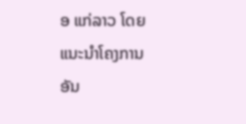ອ ແກ່ລາວ ໂດຍແນະນຳໂຄງການອັນ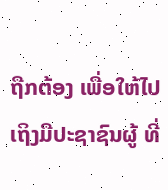ຖືກຕ້ອງ ເພື່ອໃຫ້ໄປ ເຖິງມືປະຊາຊົນຜູ້ ທີ່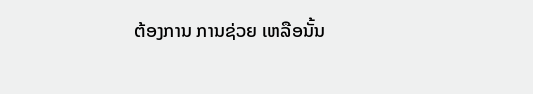ຕ້ອງການ ການຊ່ວຍ ເຫລືອນັ້ນ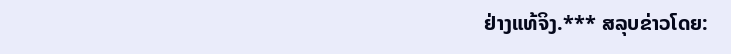ຢ່າງແທ້ຈິງ.*** ສລຸບຂ່າວໂດຍ: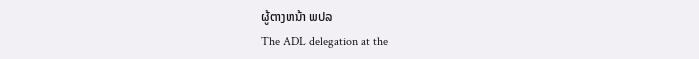ຜູ້ຕາງຫນ້າ ພປລ
The ADL delegation at the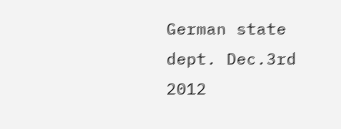German state dept. Dec.3rd 2012